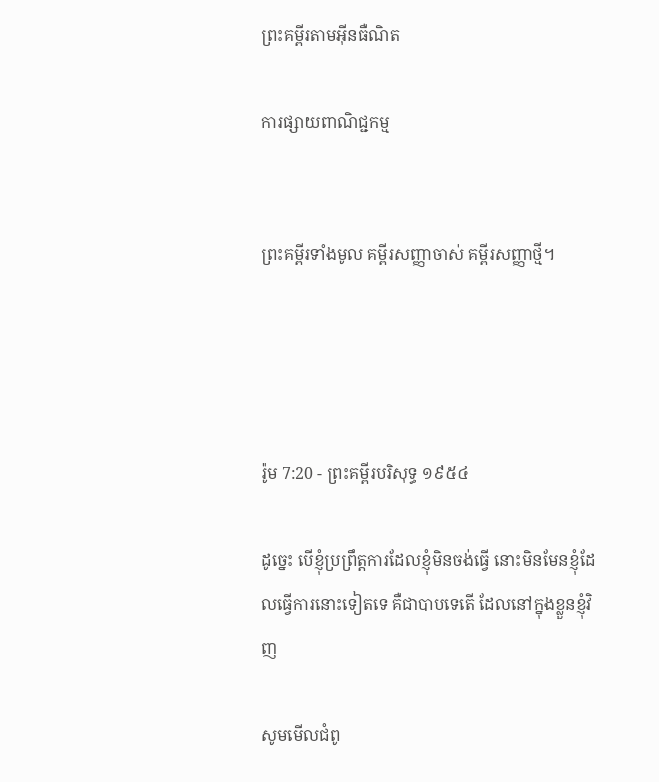ព្រះគម្ពីរតាមអ៊ីនធឺណិត

ការផ្សាយពាណិជ្ជកម្ម


ព្រះគម្ពីរទាំងមូល គម្ពីរសញ្ញាចាស់ គម្ពីរសញ្ញាថ្មី។




រ៉ូម 7:20 - ព្រះគម្ពីរបរិសុទ្ធ ១៩៥៤

ដូច្នេះ បើខ្ញុំប្រព្រឹត្តការដែលខ្ញុំមិនចង់ធ្វើ នោះមិនមែនខ្ញុំដែលធ្វើការនោះទៀតទេ គឺជាបាបទេតើ ដែលនៅក្នុងខ្លួនខ្ញុំវិញ

សូមមើលជំពូ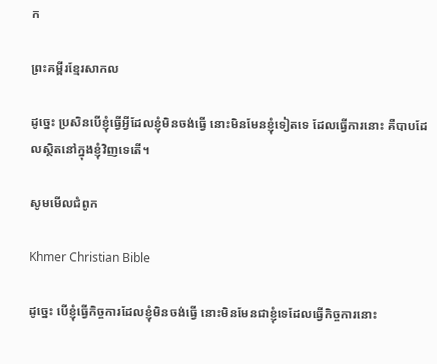ក

ព្រះគម្ពីរខ្មែរសាកល

ដូច្នេះ ប្រសិនបើខ្ញុំធ្វើអ្វីដែលខ្ញុំមិនចង់ធ្វើ នោះមិនមែនខ្ញុំទៀតទេ ដែលធ្វើការនោះ គឺបាបដែលស្ថិតនៅក្នុងខ្ញុំវិញទេតើ។

សូមមើលជំពូក

Khmer Christian Bible

ដូច្នេះ បើខ្ញុំធ្វើកិច្ចការដែលខ្ញុំមិនចង់ធ្វើ នោះមិនមែនជាខ្ញុំទេដែលធ្វើកិច្ចការនោះ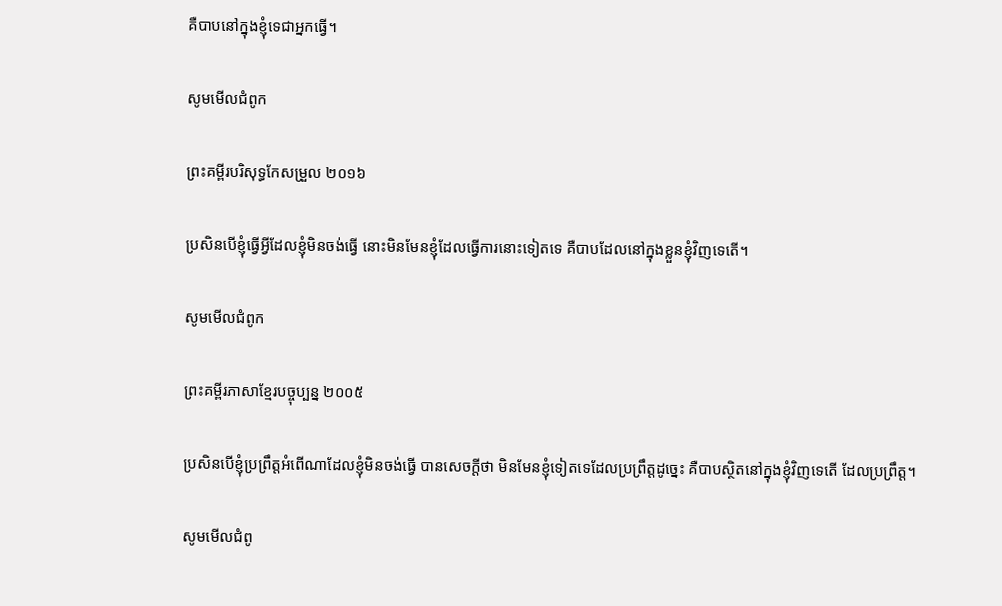គឺបាបនៅក្នុងខ្ញុំទេជាអ្នកធ្វើ។

សូមមើលជំពូក

ព្រះគម្ពីរបរិសុទ្ធកែសម្រួល ២០១៦

ប្រសិន‌បើខ្ញុំធ្វើអ្វីដែលខ្ញុំមិនចង់ធ្វើ នោះមិនមែនខ្ញុំដែលធ្វើការនោះទៀតទេ គឺបាបដែលនៅក្នុងខ្លួនខ្ញុំវិញទេតើ។

សូមមើលជំពូក

ព្រះគម្ពីរភាសាខ្មែរបច្ចុប្បន្ន ២០០៥

ប្រសិនបើខ្ញុំប្រព្រឹត្តអំពើណាដែលខ្ញុំមិនចង់ធ្វើ បានសេចក្ដីថា មិនមែនខ្ញុំទៀតទេដែលប្រព្រឹត្តដូច្នេះ គឺបាបស្ថិតនៅក្នុងខ្ញុំវិញទេតើ ដែលប្រព្រឹត្ត។

សូមមើលជំពូ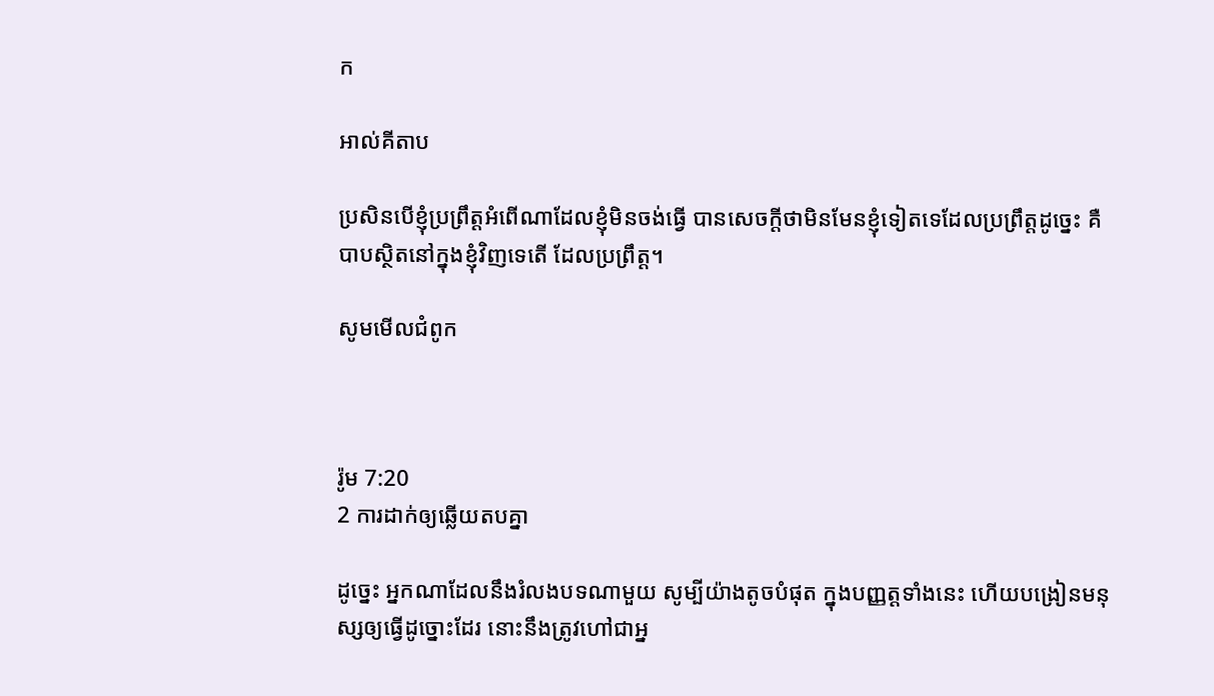ក

អាល់គីតាប

ប្រសិនបើខ្ញុំប្រព្រឹត្ដអំពើណាដែលខ្ញុំមិនចង់ធ្វើ បានសេចក្ដីថាមិនមែនខ្ញុំទៀតទេដែលប្រព្រឹត្ដដូច្នេះ គឺបាបស្ថិតនៅក្នុងខ្ញុំវិញទេតើ ដែលប្រព្រឹត្ដ។

សូមមើលជំពូក



រ៉ូម 7:20
2 ការដាក់ឲ្យឆ្លើយតបគ្នា

ដូច្នេះ អ្នកណាដែលនឹងរំលងបទណាមួយ សូម្បីយ៉ាងតូចបំផុត ក្នុងបញ្ញត្តទាំងនេះ ហើយបង្រៀនមនុស្សឲ្យធ្វើដូច្នោះដែរ នោះនឹងត្រូវហៅជាអ្ន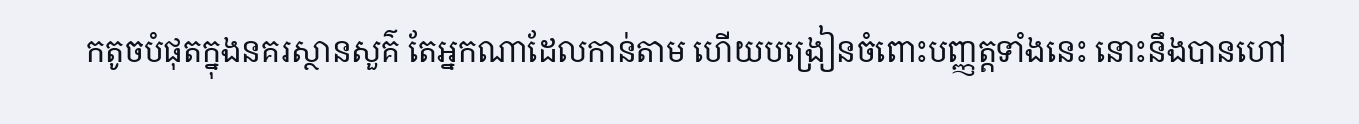កតូចបំផុតក្នុងនគរស្ថាន‌សួគ៌ តែអ្នកណាដែលកាន់តាម ហើយបង្រៀនចំពោះបញ្ញត្តទាំងនេះ នោះនឹងបានហៅ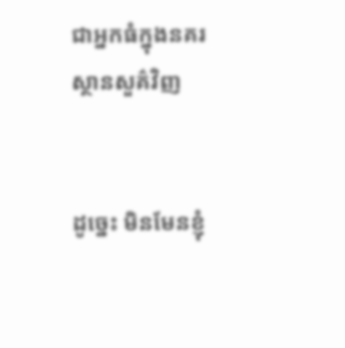ជាអ្នកធំក្នុងនគរស្ថាន‌សួគ៌វិញ


ដូច្នេះ មិនមែនខ្ញុំ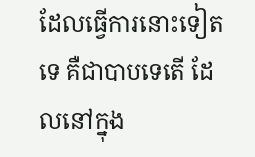ដែលធ្វើការនោះទៀតទេ គឺជាបាបទេតើ ដែលនៅក្នុង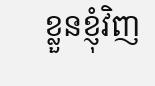ខ្លួនខ្ញុំវិញ